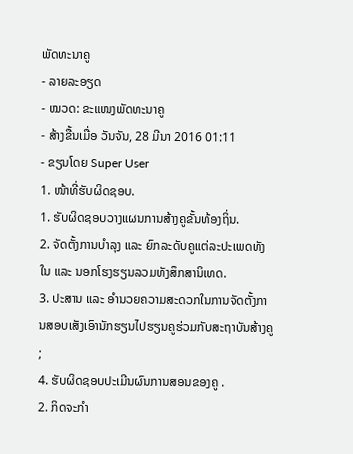ພັດທະນາຄູ
- ລາຍລະອຽດ
- ໝວດ: ຂະແໜງພັດທະນາຄູ
- ສ້າງຂື້ນເມື່ອ ວັນຈັນ, 28 ມີນາ 2016 01:11
- ຂຽນໂດຍ Super User
1. ໜ້າທີ່ຮັບຜິດຊອບ.
1. ຮັບຜິດຊອບວາງແຜນການສ້າງຄູຂັ້ນທ້ອງຖິ່ນ.
2. ຈັດຕັ້ງການບຳລຸງ ແລະ ຍົກລະດັບຄູແຕ່ລະປະເພດທັງໃນ ແລະ ນອກໂຮງຮຽນລວມທັງສຶກສານິເທດ.
3. ປະສານ ແລະ ອຳນວຍຄວາມສະດວກໃນການຈັດຕັ້ງການສອບເສັງເອົານັກຮຽນໄປຮຽນຄູຮ່ວມກັບສະຖາບັນສ້າງຄູ ;
4. ຮັບຜິດຊອບປະເມີນຜົນການສອນຂອງຄູ .
2. ກິດຈະກຳ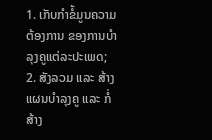1. ເກັບກຳຂໍ້ມູນຄວາມຕ້ອງການ ຂອງການບຳລຸງຄູແຕ່ລະປະເພດ;
2. ສັງລວມ ແລະ ສ້າງແຜນບຳລຸງຄູ ແລະ ກໍ່ສ້າງ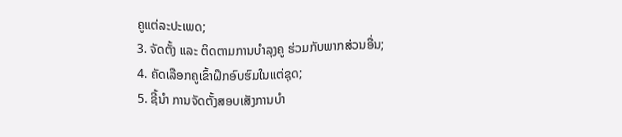ຄູແຕ່ລະປະເພດ;
3. ຈັດຕັ້ງ ແລະ ຕິດຕາມການບຳລຸງຄູ ຮ່ວມກັບພາກສ່ວນອື່ນ;
4. ຄັດເລືອກຄູເຂົ້າຝຶກອົບຮົມໃນແຕ່ຊຸດ;
5. ຊີ້ນຳ ການຈັດຕັ້ງສອບເສັງການບຳ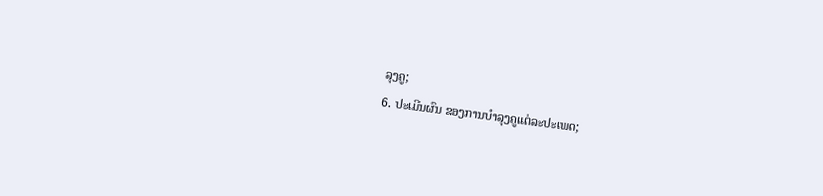ລຸງຄູ;
6. ປະເມີນຜົນ ຂອງການບຳລຸງຄູແຕ່ລະປະເພດ;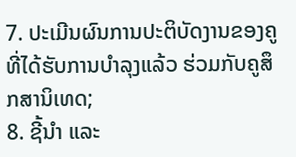7. ປະເມີນຜົນການປະຕິບັດງານຂອງຄູທີ່ໄດ້ຮັບການບຳລຸງແລ້ວ ຮ່ວມກັບຄູສຶກສານິເທດ;
8. ຊີ້ນຳ ແລະ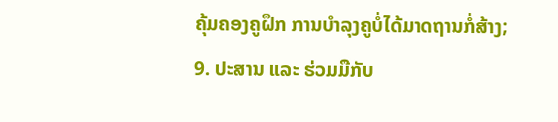ຄຸ້ມຄອງຄູຝຶກ ການບຳລຸງຄູບໍ່ໄດ້ມາດຖານກໍ່ສ້າງ;
9. ປະສານ ແລະ ຮ່ວມມືກັບ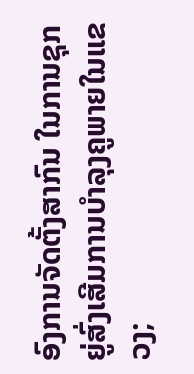ອົງການຈັດຕັ້ງສາກົນ ໃນການຊຸກຍູ່ສົ່ງເສີມການບຳລຸງຄູພາຍໃນແຂວງ;